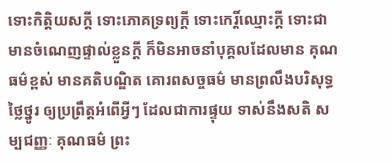ទោះកិត្តិយសក្ដី ទោះភោគទ្រព្យក្ដី ទោះកេរ្តិ៍ឈ្មោះក្ដី ទោះជាមានចំណេញផ្ទាល់ខ្លួនក្ដី ក៏មិនអាចនាំបុគ្គលដែលមាន គុណធម៌ខ្ពស់ មានគតិបណ្ឌិត គោរពសច្ចធម៌ មានព្រលឹងបរិសុទ្ធថ្លៃថ្នូរ ឲ្យប្រព្រឹត្តអំពើអ្វីៗ ដែលជាការផ្ទុយ ទាស់នឹងសតិ សម្បជញ្ញៈ គុណធម៌ ព្រះ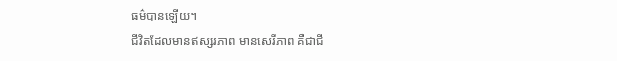ធម៌បានឡើយ។
ជីវិតដែលមានឥស្សរភាព មានសេរីភាព គឺជាជី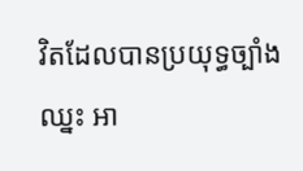វិតដែលបានប្រយុទ្ធច្បាំងឈ្នះ អា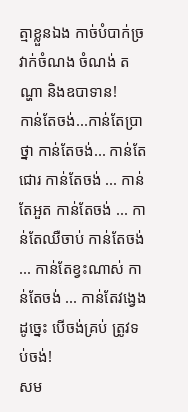ត្មាខ្លួនឯង កាច់បំបាក់ច្រវាក់ចំណង ចំណង់ តណ្ហា និងឧបាទាន!
កាន់តែចង់...កាន់តែប្រាថ្នា កាន់តែចង់... កាន់តែជោរ កាន់តែចង់ ... កាន់តែអួត កាន់តែចង់ ... កាន់តែឈឺចាប់ កាន់តែចង់ ... កាន់តែខ្វះណាស់ កាន់តែចង់ ... កាន់តែវង្វេង ដូច្នេះ បើចង់គ្រប់ ត្រូវទប់ចង់!
សម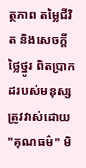ត្ថភាព តម្លៃជីវិត និងសេចក្ដីថ្លៃថ្នូរ ពិតប្រាកដរបស់មនុស្សត្រូវវាស់ដោយ "គុណធម៌" មិ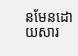នមែនដោយសារ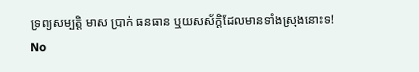ទ្រព្យសម្បត្តិ មាស ប្រាក់ ធនធាន ឬយសស័ក្តិដែលមានទាំងស្រុងនោះទ!
No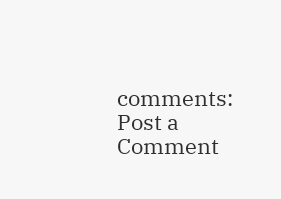comments:
Post a Comment